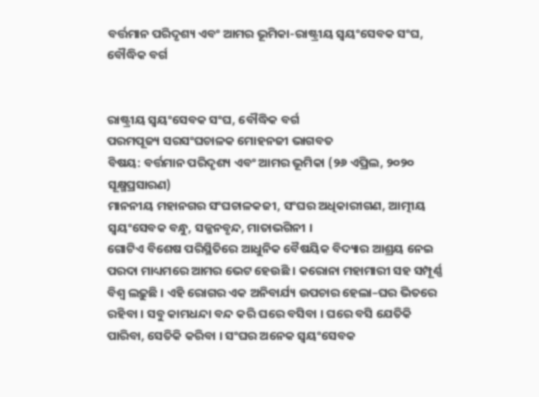ବର୍ତ୍ତମାନ ପରିଦୃଶ୍ୟ ଏବଂ ଆମର ଭୂମିକା-ରାଷ୍ଟ୍ରୀୟ ସ୍ୱୟଂସେବକ ସଂଘ, ବୌଦ୍ଧିକ ବର୍ଗ


ରାଷ୍ଟ୍ରୀୟ ସ୍ୱୟଂସେବକ ସଂଘ, ବୌଦ୍ଧିକ ବର୍ଗ
ପରମପୂଜ୍ୟ ସରସଂଘଚାଳକ ମୋହନଜୀ ଭାଗବତ
ବିଷୟ: ବର୍ତ୍ତମାନ ପରିଦୃଶ୍ୟ ଏବଂ ଆମର ଭୂମିକା (୨୬ ଏପ୍ରିଲ, ୨୦୨୦ ସୂକ୍ଷ୍ମପ୍ରସାରଣ)
ମାନନୀୟ ମହାନଗର ସଂଘଚାଳକଜୀ, ସଂଘର ଅଧିକାରୀଗଣ, ଆତ୍ମୀୟ ସ୍ୱୟଂସେବକ ବନ୍ଧୁ, ସଜ୍ଜନବୃନ୍ଦ, ମାତାଭଗିନୀ ।
ଗୋଟିଏ ବିଶେଷ ପରିସ୍ଥିତିରେ ଆଧୁନିକ ବୈଷୟିକ ବିଦ୍ୟାର ଆଶ୍ରୟ ନେଇ ପରଦା ମାଧ୍ୟମରେ ଆମର ଭେଟ ହେଉଛି । କରୋନା ମହାମାରୀ ସହ ସମ୍ପୂର୍ଣ୍ଣ ବିଶ୍ୱ ଲଢ଼ୁଛି । ଏହି ରୋଗର ଏକ ଅନିବାର୍ଯ୍ୟ ଉପଚାର ହେଲା–ଘର ଭିତରେ ରହିବା । ସବୁ କାମଧନ୍ଦା ବନ୍ଦ କରି ଘରେ ବସିବା । ଘରେ ବସି ଯେତିକି ପାରିବା, ସେତିକି କରିବା । ସଂଘର ଅନେକ ସ୍ୱୟଂସେବକ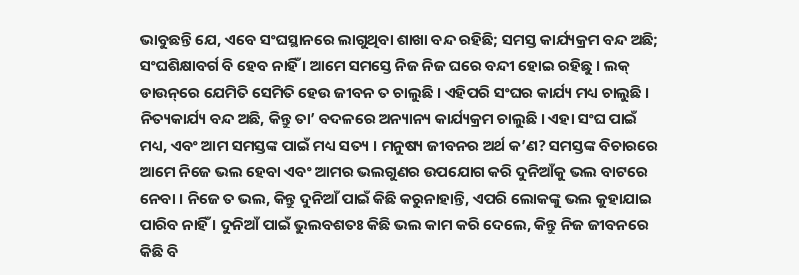ଭାବୁଛନ୍ତି ଯେ, ଏବେ ସଂଘସ୍ଥାନରେ ଲାଗୁଥିବା ଶାଖା ବନ୍ଦ ରହିଛି; ସମସ୍ତ କାର୍ଯ୍ୟକ୍ରମ ବନ୍ଦ ଅଛି; ସଂଘଶିକ୍ଷାବର୍ଗ ବି ହେବ ନାହିଁ । ଆମେ ସମସ୍ତେ ନିଜ ନିଜ ଘରେ ବନ୍ଦୀ ହୋଇ ରହିଛୁ । ଲକ୍ ଡାଉନ୍‌ରେ ଯେମିତି ସେମିତି ହେଉ ଜୀବନ ତ ଚାଲୁଛି । ଏହିପରି ସଂଘର କାର୍ଯ୍ୟ ମଧ୍ୟ ଚାଲୁଛି । ନିତ୍ୟକାର୍ଯ୍ୟ ବନ୍ଦ ଅଛି, କିନ୍ତୁ ତା’ ବଦଳରେ ଅନ୍ୟାନ୍ୟ କାର୍ଯ୍ୟକ୍ରମ ଚାଲୁଛି । ଏହା ସଂଘ ପାଇଁ ମଧ୍ୟ, ଏବଂ ଆମ ସମସ୍ତଙ୍କ ପାଇଁ ମଧ୍ୟ ସତ୍ୟ । ମନୁଷ୍ୟ ଜୀବନର ଅର୍ଥ କ’ଣ? ସମସ୍ତଙ୍କ ବିଚାରରେ ଆମେ ନିଜେ ଭଲ ହେବା ଏବଂ ଆମର ଭଲଗୁଣର ଉପଯୋଗ କରି ଦୁନିଆଁକୁ ଭଲ ବାଟରେ ନେବା । ନିଜେ ତ ଭଲ, କିନ୍ତୁ ଦୁନିଆଁ ପାଇଁ କିଛି କରୁନାହାନ୍ତି, ଏପରି ଲୋକଙ୍କୁ ଭଲ କୁହାଯାଇ ପାରିବ ନାହିଁ । ଦୁନିଆଁ ପାଇଁ ଭୁଲବଶତଃ କିଛି ଭଲ କାମ କରି ଦେଲେ, କିନ୍ତୁ ନିଜ ଜୀବନରେ କିଛି ବି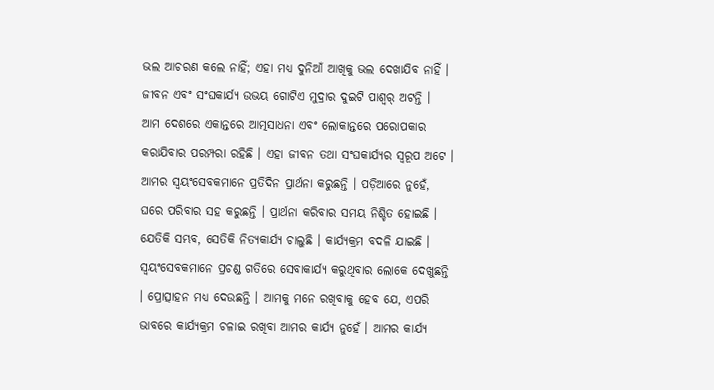ଭଲ ଆଚରଣ କଲେ ନାହିଁ; ଏହା ମଧ୍ୟ ଦୁନିଆଁ ଆଖିକୁ ଭଲ ଦେଖାଯିବ ନାହିଁ । ଜୀବନ ଏବଂ ସଂଘକାର୍ଯ୍ୟ ଉଭୟ ଗୋଟିଏ ମୁଦ୍ରାର ଦୁଇଟି ପାଶ୍ୱର୍ ଅଟନ୍ତି ।
ଆମ ଦେଶରେ ଏକାନ୍ତରେ ଆତ୍ମସାଧନା ଏବଂ ଲୋକାନ୍ତରେ ପରୋପକାର କରାଯିବାର ପରମ୍ପରା ରହିଛି । ଏହା ଜୀବନ ତଥା ସଂଘକାର୍ଯ୍ୟର ସ୍ୱରୂପ ଅଟେ । ଆମର ସ୍ୱୟଂସେବକମାନେ ପ୍ରତିଦିନ ପ୍ରାର୍ଥନା କରୁଛନ୍ତି । ପଡ଼ିଆରେ ନୁହେଁ, ଘରେ ପରିବାର ସହ କରୁଛନ୍ତି । ପ୍ରାର୍ଥନା କରିବାର ସମୟ ନିଶ୍ଚିତ ହୋଇଛି । ଯେତିକି ସମ୍ଭବ, ସେତିକି ନିତ୍ୟକାର୍ଯ୍ୟ ଚାଲୁଛି । କାର୍ଯ୍ୟକ୍ରମ ବଦଳି ଯାଇଛି । ସ୍ୱୟଂସେବକମାନେ ପ୍ରଚଣ୍ଡ ଗତିରେ ସେବାକାର୍ଯ୍ୟ କରୁଥିବାର ଲୋକେ ଦେଖୁଛନ୍ତି । ପ୍ରୋତ୍ସାହନ ମଧ୍ୟ ଦେଉଛନ୍ତି । ଆମକୁ ମନେ ରଖିବାକୁ ହେବ ଯେ, ଏପରି ଭାବରେ କାର୍ଯ୍ୟକ୍ରମ ଚଳାଇ ରଖିବା ଆମର କାର୍ଯ୍ୟ ନୁହେଁ । ଆମର କାର୍ଯ୍ୟ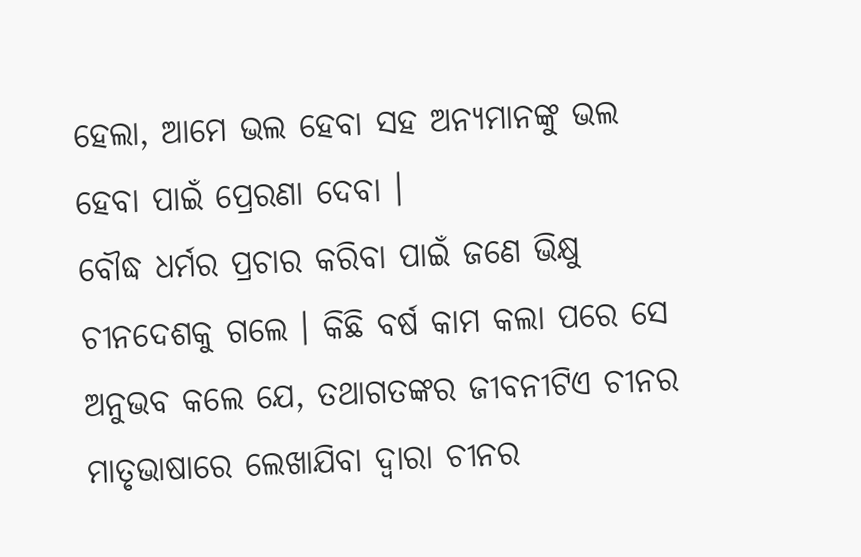ହେଲା, ଆମେ ଭଲ ହେବା ସହ ଅନ୍ୟମାନଙ୍କୁ ଭଲ ହେବା ପାଇଁ ପ୍ରେରଣା ଦେବା ।
ବୌଦ୍ଧ ଧର୍ମର ପ୍ରଚାର କରିବା ପାଇଁ ଜଣେ ଭିକ୍ଷୁ ଚୀନଦେଶକୁ ଗଲେ । କିଛି ବର୍ଷ କାମ କଲା ପରେ ସେ ଅନୁଭବ କଲେ ଯେ, ତଥାଗତଙ୍କର ଜୀବନୀଟିଏ ଚୀନର ମାତୃଭାଷାରେ ଲେଖାଯିବା ଦ୍ୱାରା ଚୀନର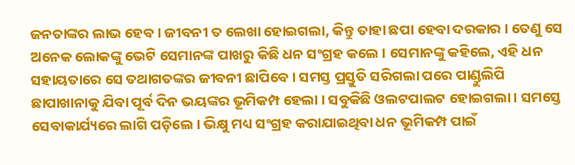ଜନତାଙ୍କର ଲାଭ ହେବ । ଜୀବନୀ ତ ଲେଖା ହୋଇଗଲା, କିନ୍ତୁ ତାହା ଛପା ହେବା ଦରକାର । ତେଣୁ ସେ ଅନେକ ଲୋକଙ୍କୁ ଭେଟି ସେମାନଙ୍କ ପାଖରୁ କିଛି ଧନ ସଂଗ୍ରହ କଲେ । ସେମାନଙ୍କୁ କହିଲେ, ଏହି ଧନ ସହାୟତାରେ ସେ ତଥାଗତଙ୍କର ଜୀବନୀ ଛାପିବେ । ସମସ୍ତ ପ୍ରସ୍ତୁତି ସରିଗଲା ପରେ ପାଣ୍ଡୁଲିପି ଛାପାଖାନାକୁ ଯିବା ପୂର୍ବ ଦିନ ଭୟଙ୍କର ଭୂମିକମ୍ପ ହେଲା । ସବୁକିଛି ଓଲଟପାଲଟ ହୋଇଗଲା । ସମସ୍ତେ ସେବାକାର୍ଯ୍ୟରେ ଲାଗି ପଡ଼ିଲେ । ଭିକ୍ଷୁ ମଧ୍ୟ ସଂଗ୍ରହ କରାଯାଇଥିବା ଧନ ଭୂମିକମ୍ପ ପାଇଁ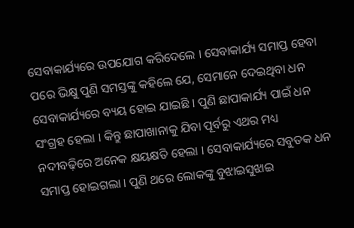ସେବାକାର୍ଯ୍ୟରେ ଉପଯୋଗ କରିଦେଲେ । ସେବାକାର୍ଯ୍ୟ ସମାପ୍ତ ହେବା ପରେ ଭିକ୍ଷୁ ପୁଣି ସମସ୍ତଙ୍କୁ କହିଲେ ଯେ, ସେମାନେ ଦେଇଥିବା ଧନ ସେବାକାର୍ଯ୍ୟରେ ବ୍ୟୟ ହୋଇ ଯାଇଛି । ପୁଣି ଛାପାକାର୍ଯ୍ୟ ପାଇଁ ଧନ ସଂଗ୍ରହ ହେଲା । କିନ୍ତୁ ଛାପାଖାନାକୁ ଯିବା ପୂର୍ବରୁ ଏଥର ମଧ୍ୟ ନଦୀବଢ଼ିରେ ଅନେକ କ୍ଷୟକ୍ଷତି ହେଲା । ସେବାକାର୍ଯ୍ୟରେ ସବୁତକ ଧନ ସମାପ୍ତ ହୋଇଗଲା । ପୁଣି ଥରେ ଲୋକଙ୍କୁ ବୁଝାଇସୁଝାଇ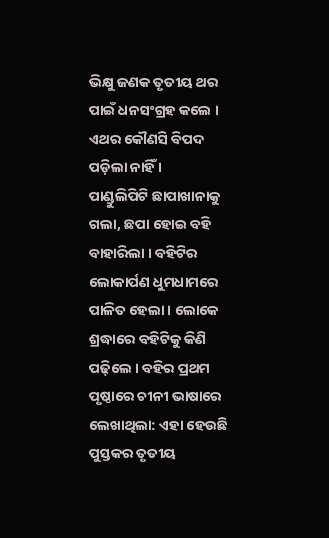ଭିକ୍ଷୁ ଜଣକ ତୃତୀୟ ଥର ପାଇଁ ଧନସଂଗ୍ରହ କଲେ । ଏଥର କୌଣସି ବିପଦ ପଡ଼ିଲା ନାହିଁ ।
ପାଣ୍ଡୁଲିପିଟି ଛାପାଖାନାକୁ ଗଲା, ଛପା ହୋଇ ବହି ବାହାରିଲା । ବହିଟିର ଲୋକାର୍ପଣ ଧୁମଧାମରେ ପାଳିତ ହେଲା । ଲୋକେ ଶ୍ରଦ୍ଧାରେ ବହିଟିକୁ କିଣି ପଢ଼ିଲେ । ବହିର ପ୍ରଥମ ପୃଷ୍ଠାରେ ଚୀନୀ ଭାଷାରେ ଲେଖାଥିଲା: ଏହା ହେଉଛି ପୁସ୍ତକର ତୃତୀୟ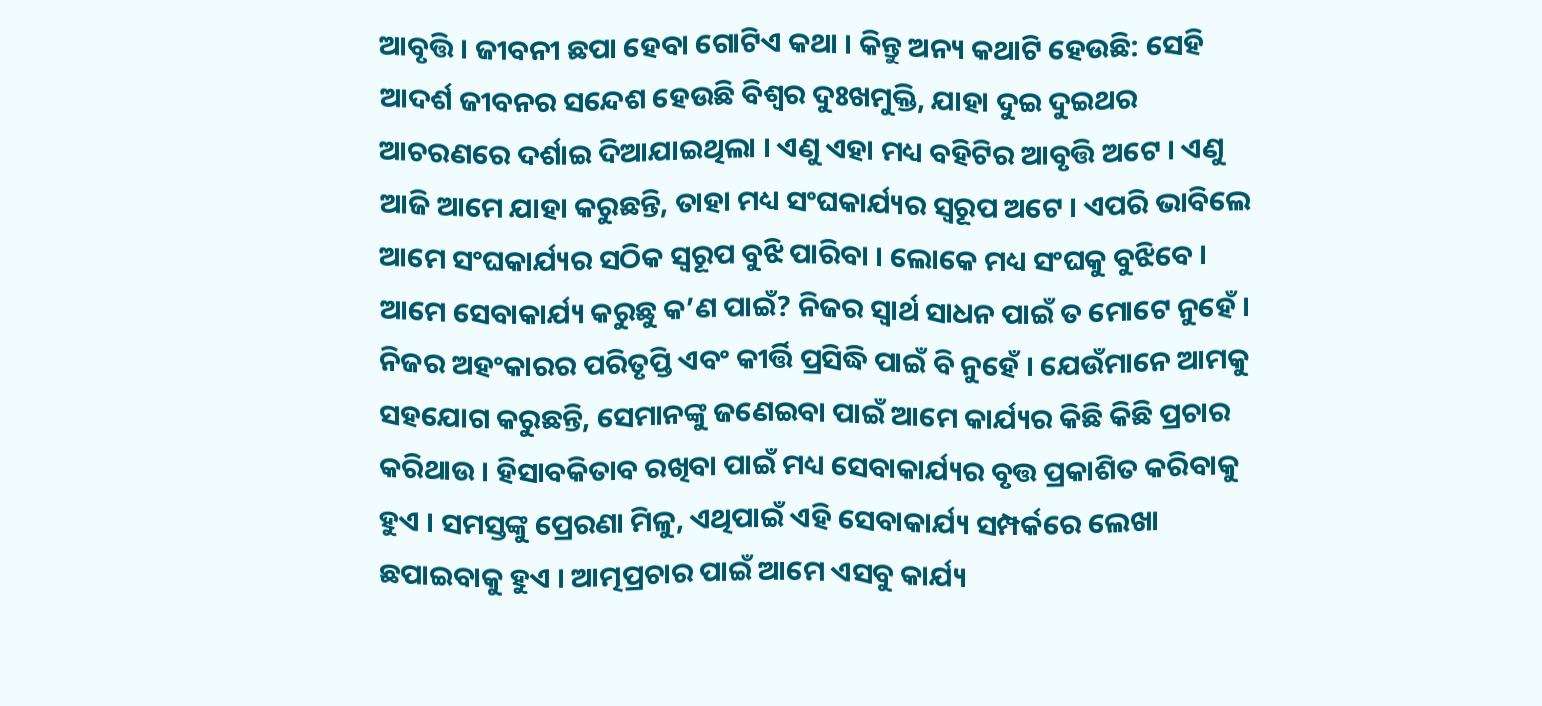ଆବୃତ୍ତି । ଜୀବନୀ ଛପା ହେବା ଗୋଟିଏ କଥା । କିନ୍ତୁ ଅନ୍ୟ କଥାଟି ହେଉଛି: ସେହି ଆଦର୍ଶ ଜୀବନର ସନ୍ଦେଶ ହେଉଛି ବିଶ୍ୱର ଦୁଃଖମୁକ୍ତି, ଯାହା ଦୁଇ ଦୁଇଥର ଆଚରଣରେ ଦର୍ଶାଇ ଦିଆଯାଇଥିଲା । ଏଣୁ ଏହା ମଧ୍ୟ ବହିଟିର ଆବୃତ୍ତି ଅଟେ । ଏଣୁ ଆଜି ଆମେ ଯାହା କରୁଛନ୍ତି, ତାହା ମଧ୍ୟ ସଂଘକାର୍ଯ୍ୟର ସ୍ୱରୂପ ଅଟେ । ଏପରି ଭାବିଲେ ଆମେ ସଂଘକାର୍ଯ୍ୟର ସଠିକ ସ୍ୱରୂପ ବୁଝି ପାରିବା । ଲୋକେ ମଧ୍ୟ ସଂଘକୁ ବୁଝିବେ ।
ଆମେ ସେବାକାର୍ଯ୍ୟ କରୁଛୁ କ’ଣ ପାଇଁ? ନିଜର ସ୍ୱାର୍ଥ ସାଧନ ପାଇଁ ତ ମୋଟେ ନୁହେଁ । ନିଜର ଅହଂକାରର ପରିତୃପ୍ତି ଏବଂ କୀର୍ତ୍ତି ପ୍ରସିଦ୍ଧି ପାଇଁ ବି ନୁହେଁ । ଯେଉଁମାନେ ଆମକୁ ସହଯୋଗ କରୁଛନ୍ତି, ସେମାନଙ୍କୁ ଜଣେଇବା ପାଇଁ ଆମେ କାର୍ଯ୍ୟର କିଛି କିଛି ପ୍ରଚାର କରିଥାଉ । ହିସାବକିତାବ ରଖିବା ପାଇଁ ମଧ୍ୟ ସେବାକାର୍ଯ୍ୟର ବୃତ୍ତ ପ୍ରକାଶିତ କରିବାକୁ ହୁଏ । ସମସ୍ତଙ୍କୁ ପ୍ରେରଣା ମିଳୁ, ଏଥିପାଇଁ ଏହି ସେବାକାର୍ଯ୍ୟ ସମ୍ପର୍କରେ ଲେଖା ଛପାଇବାକୁ ହୁଏ । ଆତ୍ମପ୍ରଚାର ପାଇଁ ଆମେ ଏସବୁ କାର୍ଯ୍ୟ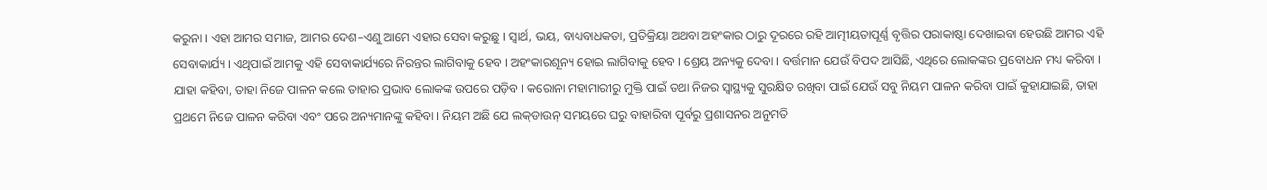କରୁନା । ଏହା ଆମର ସମାଜ, ଆମର ଦେଶ–ଏଣୁ ଆମେ ଏହାର ସେବା କରୁଛୁ । ସ୍ୱାର୍ଥ, ଭୟ, ବାଧ୍ୟବାଧକତା, ପ୍ରତିକ୍ରିୟା ଅଥବା ଅହଂକାର ଠାରୁ ଦୂରରେ ରହି ଆତ୍ମୀୟତାପୂର୍ଣ୍ଣ ବୃତ୍ତିର ପରାକାଷ୍ଠା ଦେଖାଇବା ହେଉଛି ଆମର ଏହି ସେବାକାର୍ଯ୍ୟ । ଏଥିପାଇଁ ଆମକୁ ଏହି ସେବାକାର୍ଯ୍ୟରେ ନିରନ୍ତର ଲାଗିବାକୁ ହେବ । ଅହଂକାରଶୂନ୍ୟ ହୋଇ ଲାଗିବାକୁ ହେବ । ଶ୍ରେୟ ଅନ୍ୟକୁ ଦେବା । ବର୍ତ୍ତମାନ ଯେଉଁ ବିପଦ ଆସିଛି, ଏଥିରେ ଲୋକଙ୍କର ପ୍ରବୋଧନ ମଧ୍ୟ କରିବା । ଯାହା କହିବା, ତାହା ନିଜେ ପାଳନ କଲେ ତାହାର ପ୍ରଭାବ ଲୋକଙ୍କ ଉପରେ ପଡ଼ିବ । କରୋନା ମହାମାରୀରୁ ମୁକ୍ତି ପାଇଁ ତଥା ନିଜର ସ୍ୱାସ୍ଥ୍ୟକୁ ସୁରକ୍ଷିତ ରଖିବା ପାଇଁ ଯେଉଁ ସବୁ ନିୟମ ପାଳନ କରିବା ପାଇଁ କୁହାଯାଇଛି, ତାହା ପ୍ରଥମେ ନିଜେ ପାଳନ କରିବା ଏବଂ ପରେ ଅନ୍ୟମାନଙ୍କୁ କହିବା । ନିୟମ ଅଛି ଯେ ଲକ୍‌ଡାଉନ୍ ସମୟରେ ଘରୁ ବାହାରିବା ପୂର୍ବରୁ ପ୍ରଶାସନର ଅନୁମତି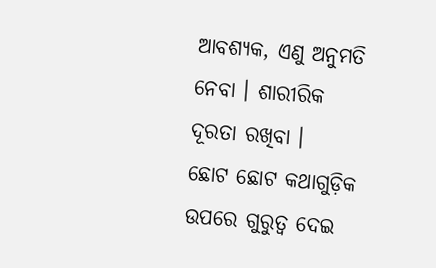ଆବଶ୍ୟକ, ଏଣୁ ଅନୁମତି ନେବା । ଶାରୀରିକ ଦୂରତା ରଖିବା ।  ଛୋଟ ଛୋଟ କଥାଗୁଡ଼ିକ ଉପରେ ଗୁରୁତ୍ୱ ଦେଇ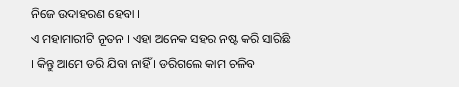ନିଜେ ଉଦାହରଣ ହେବା ।
ଏ ମହାମାରୀଟି ନୂତନ । ଏହା ଅନେକ ସହର ନଷ୍ଟ କରି ସାରିଛି । କିନ୍ତୁ ଆମେ ଡରି ଯିବା ନାହିଁ । ଡରିଗଲେ କାମ ଚଳିବ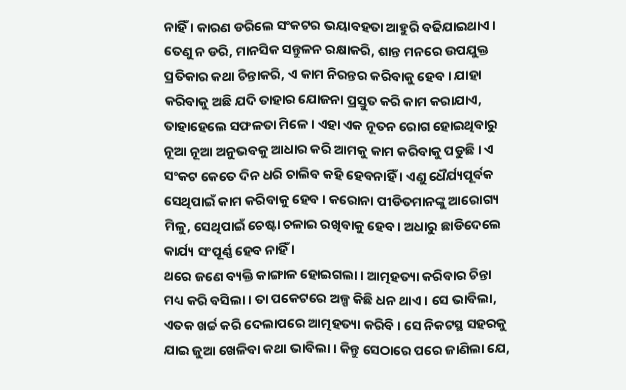ନାହିଁ । କାରଣ ଡରିଲେ ସଂକଟର ଭୟାବହତା ଆହୁରି ବଢିଯାଇଥାଏ । ତେଣୁ ନ ଡରି, ମାନସିକ ସନ୍ତୁଳନ ରକ୍ଷାକରି, ଶାନ୍ତ ମନରେ ଉପଯୁକ୍ତ ପ୍ରତିକାର କଥା ଚିନ୍ତାକରି, ଏ କାମ ନିରନ୍ତର କରିବାକୁ ହେବ । ଯାହା କରିବାକୁ ଅଛି ଯଦି ତାହାର ଯୋଜନା ପ୍ରସ୍ତୁତ କରି କାମ କରାଯାଏ, ତାହାହେଲେ ସଫଳତା ମିଳେ । ଏହା ଏକ ନୂତନ ରୋଗ ହୋଇଥିବାରୁ ନୂଆ ନୂଆ ଅନୁଭବକୁ ଆଧାର କରି ଆମକୁ କାମ କରିବାକୁ ପଡୁଛି । ଏ ସଂକଟ କେତେ ଦିନ ଧରି ଚାଲିବ କହି ହେବନାହିଁ । ଏଣୁ ଧୈର୍ଯ୍ୟପୂର୍ବକ ସେଥିପାଇଁ କାମ କରିବାକୁ ହେବ । କରୋନା ପୀଡିତମାନଙ୍କୁ ଆରୋଗ୍ୟ ମିଳୁ, ସେଥିପାଇଁ ଚେଷ୍ଟା ଚଳାଇ ରଖିବାକୁ ହେବ । ଅଧାରୁ ଛାଡିଦେଲେ କାର୍ଯ୍ୟ ସଂପୂର୍ଣ୍ଣ ହେବ ନାହିଁ ।
ଥରେ ଜଣେ ବ୍ୟକ୍ତି କାଙ୍ଗାଳ ହୋଇଗଲା । ଆତ୍ମହତ୍ୟା କରିବାର ଚିନ୍ତା ମଧ୍ୟ କରି ବସିଲା । ତା ପକେଟରେ ଅଳ୍ପ କିଛି ଧନ ଥାଏ । ସେ ଭାବିଲା, ଏତକ ଖର୍ଚ୍ଚ କରି ଦେଲାପରେ ଆତ୍ମହତ୍ୟା କରିବି । ସେ ନିକଟସ୍ଥ ସହରକୁ ଯାଇ ଜୁଆ ଖେଳିବା କଥା ଭାବିଲା । କିନ୍ତୁ ସେଠାରେ ପରେ ଜାଣିଲା ଯେ,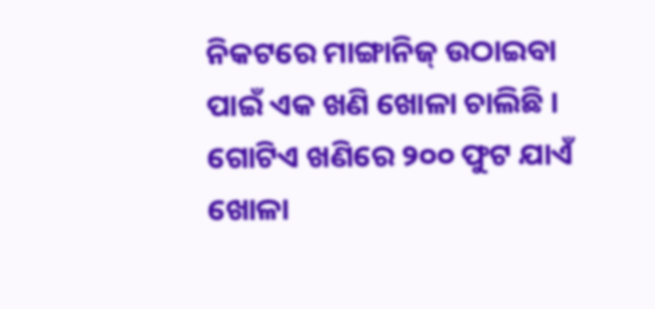ନିକଟରେ ମାଙ୍ଗାନିଜ୍ ଉଠାଇବା ପାଇଁ ଏକ ଖଣି ଖୋଳା ଚାଲିଛି । ଗୋଟିଏ ଖଣିରେ ୨୦୦ ଫୁଟ ଯାଏଁ ଖୋଳା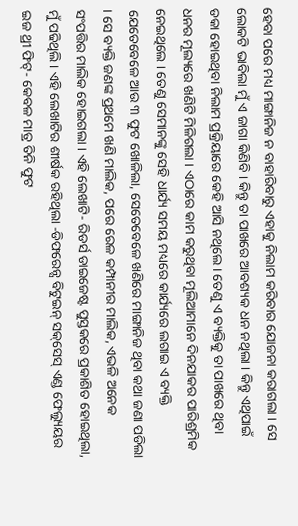ହେବା ପରେ ମଧ୍ୟ ମାଙ୍ଗାନିଜ ନ ବାହାରିବାରୁ ଏହାକୁ ନିଲାମ କରିବାର ଯୋଜନା କରାଗଲା । ସେ ଲୋକଟି ଭାବିଲା ମୁଁ ଏ ଜାଗା କିଣିବି । କିନ୍ତୁ ତା ପାଖରେ ଆବଶ୍ୟକ ଧନ ନଥିଲା । କିନ୍ତୁ ଏଥିପାଇଁ ଡକା ହୋଇଥିବା ନିଲାମ ପ୍ରକ୍ରିୟାରେ କେହି ଆସି ନଥିଲେ । ତେଣୁ ଏ ବ୍ୟକ୍ତିକୁ ତା ପାଖରେ ଥିବା ଧନର ମୂଲ୍ୟରେ ଖଣିଟି ମିଳିଗଲା । ଏଠାରେ କାମ କରୁଥିବା ମୂଲିଆମାନେ ଦିନଯାକର ପାରିଶ୍ରମିକ ନେଇଥିଲେ । ତେଣୁ ସେମାନଙ୍କୁ ସେହି ଧାର୍ଯ୍ୟ ସମୟ ମଧ୍ୟରେ କାର୍ଯ୍ୟରେ ଲଗାଇ ଏ ବ୍ୟକ୍ତି ଯେତେବେଳେ ଆଉ ୩ ଫୁଟ ଖୋଳିଲା, ସେତେବେଳେ ଖଣିରେ ମାଙ୍ଗାନିଜ ଥିବା କଥା ଜଣା ପଡିଲା । ସେ ବ୍ୟକ୍ତି ଜଣଙ୍କ ପ୍ରଥମେ ଖଣି ମାଲିକ, ପରେ ରେଳ କମ୍ପାନୀର ମାଲିକ, ଏଭଳି ଅନେକ ସଂପତ୍ତିର ମାଲିକ ହୋଇଗଲା । ଏହି ଲେଖାଟି- ରିଡର୍ସ ଡାଇଜେଷ୍ଟ ପୁସ୍ତକରେ ପ୍ରକାଶିତ ହୋଇଥିଲା, ମୁଁ ପଢିଥିଲି । ଏହି ଲେଖାଟିର ଶୀର୍ଷକ ରହିଥିଲା -ଡିଫରେନ୍ସ ବିଟୁଇନ୍ ସକ୍‌ସେସ୍ ଏଣ୍ଡ ଫେଲ୍ୟୁୟର ଇଜ ଥ୍ରୀ ଫିଟ୍‌- କେବଳ ମାତ୍ର ତିନି ଫୁଟ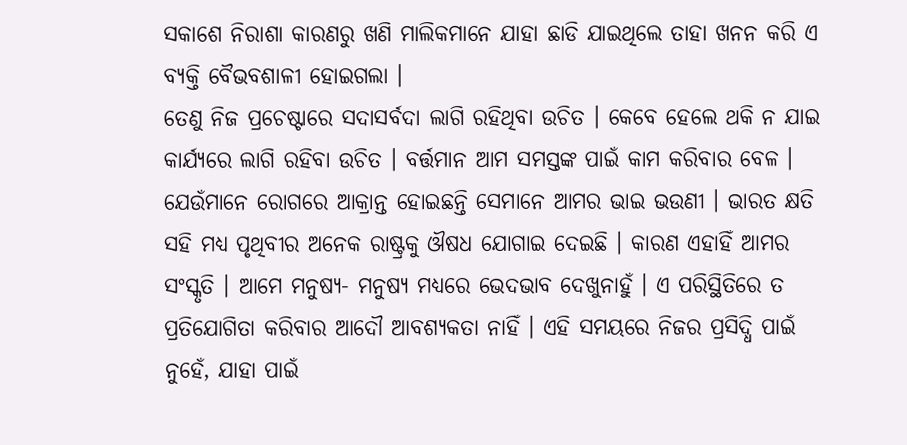ସକାଶେ ନିରାଶା କାରଣରୁ ଖଣି ମାଲିକମାନେ ଯାହା ଛାଡି ଯାଇଥିଲେ ତାହା ଖନନ କରି ଏ ବ୍ୟକ୍ତି ବୈଭବଶାଳୀ ହୋଇଗଲା ।
ତେଣୁ ନିଜ ପ୍ରଚେଷ୍ଟାରେ ସଦାସର୍ବଦା ଲାଗି ରହିଥିବା ଉଚିତ । କେବେ ହେଲେ ଥକି ନ ଯାଇ କାର୍ଯ୍ୟରେ ଲାଗି ରହିବା ଉଚିତ । ବର୍ତ୍ତମାନ ଆମ ସମସ୍ତଙ୍କ ପାଇଁ କାମ କରିବାର ବେଳ । ଯେଉଁମାନେ ରୋଗରେ ଆକ୍ରାନ୍ତ ହୋଇଛନ୍ତି ସେମାନେ ଆମର ଭାଇ ଭଉଣୀ । ଭାରତ କ୍ଷତି ସହି ମଧ୍ୟ ପୃଥିବୀର ଅନେକ ରାଷ୍ଟ୍ରକୁ ଔଷଧ ଯୋଗାଇ ଦେଇଛି । କାରଣ ଏହାହିଁ ଆମର ସଂସ୍କୃତି । ଆମେ ମନୁଷ୍ୟ- ମନୁଷ୍ୟ ମଧ୍ୟରେ ଭେଦଭାବ ଦେଖୁନାହୁଁ । ଏ ପରିସ୍ଥିତିରେ ତ ପ୍ରତିଯୋଗିତା କରିବାର ଆଦୌ ଆବଶ୍ୟକତା ନାହିଁ । ଏହି ସମୟରେ ନିଜର ପ୍ରସିଦ୍ଧି ପାଇଁ ନୁହେଁ, ଯାହା ପାଇଁ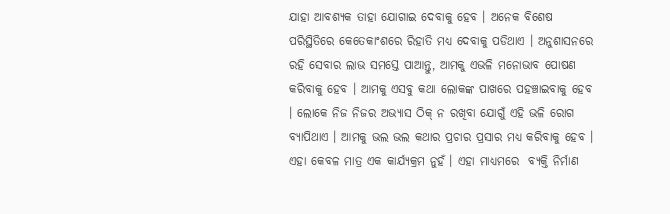ଯାହା ଆବଶ୍ୟକ ତାହା ଯୋଗାଇ ଦେବାକୁ ହେବ । ଅନେକ ବିଶେଷ ପରିସ୍ଥିତିରେ କେତେକାଂଶରେ ରିହାତି ମଧ୍ୟ ଦେବାକୁ ପଡିଥାଏ । ଅନୁଶାସନରେ ରହି ସେବାର ଲାଭ ସମସ୍ତେ ପାଆନ୍ତୁ, ଆମକୁ ଏଭଳି ମନୋଭାବ ପୋଷଣ କରିବାକୁ ହେବ । ଆମକୁ ଏସବୁ କଥା ଲୋକଙ୍କ ପାଖରେ ପହଞ୍ଚାଇବାକୁ ହେବ । ଲୋକେ ନିଜ ନିଜର ଅଭ୍ୟାସ ଠିକ୍ ନ ରଖିବା ଯୋଗୁଁ ଏହି ଭଳି ରୋଗ ବ୍ୟାପିଥାଏ । ଆମକୁ ଭଲ ଭଲ କଥାର ପ୍ରଚାର ପ୍ରସାର ମଧ୍ୟ କରିବାକୁ ହେବ ।
ଏହା କେବଳ ମାତ୍ର ଏକ କାର୍ଯ୍ୟକ୍ରମ ନୁହଁ । ଏହା ମାଧ୍ୟମରେ  ବ୍ୟକ୍ତି ନିର୍ମାଣ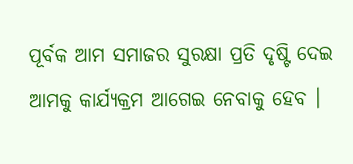ପୂର୍ବକ ଆମ ସମାଜର ସୁରକ୍ଷା ପ୍ରତି ଦୃଷ୍ଟି ଦେଇ ଆମକୁ କାର୍ଯ୍ୟକ୍ରମ ଆଗେଇ ନେବାକୁ ହେବ ।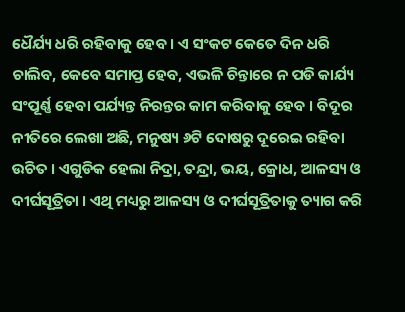ଧୈର୍ଯ୍ୟ ଧରି ରହିବାକୁ ହେବ । ଏ ସଂକଟ କେତେ ଦିନ ଧରି ଚାଲିବ, କେବେ ସମାପ୍ତ ହେବ, ଏଭଳି ଚିନ୍ତାରେ ନ ପଡି କାର୍ଯ୍ୟ ସଂପୂର୍ଣ୍ଣ ହେବା ପର୍ଯ୍ୟନ୍ତ ନିରନ୍ତର କାମ କରିବାକୁ ହେବ । ବିଦୂର ନୀତିରେ ଲେଖା ଅଛି, ମନୁଷ୍ୟ ୬ଟି ଦୋଷରୁ ଦୂରେଇ ରହିବା ଉଚିତ । ଏଗୁଡିକ ହେଲା ନିଦ୍ରା, ତନ୍ଦ୍ରା, ଭୟ, କ୍ରୋଧ, ଆଳସ୍ୟ ଓ ଦୀର୍ଘସୂତ୍ରିତା । ଏଥି ମଧ୍ୟରୁ ଆଳସ୍ୟ ଓ ଦୀର୍ଘସୂତ୍ରିତାକୁ ତ୍ୟାଗ କରି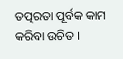ତତ୍ପରତା ପୂର୍ବକ କାମ କରିବା ଉଚିତ ।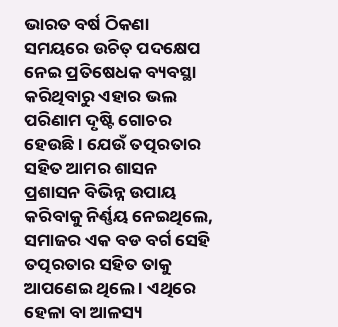ଭାରତ ବର୍ଷ ଠିକଣା ସମୟରେ ଉଚିତ୍ ପଦକ୍ଷେପ ନେଇ ପ୍ରତିଷେଧକ ବ୍ୟବସ୍ଥା କରିଥିବାରୁ ଏହାର ଭଲ ପରିଣାମ ଦୃଷ୍ଟି ଗୋଚର ହେଉଛି । ଯେଉଁ ତତ୍ପରତାର ସହିତ ଆମର ଶାସନ ପ୍ରଶାସନ ବିଭିନ୍ନ ଉପାୟ କରିବାକୁ ନିର୍ଣ୍ଣୟ ନେଇଥିଲେ, ସମାଜର ଏକ ବଡ ବର୍ଗ ସେହି ତତ୍ପରତାର ସହିତ ତାକୁ ଆପଣେଇ ଥିଲେ । ଏଥିରେ ହେଳା ବା ଆଳସ୍ୟ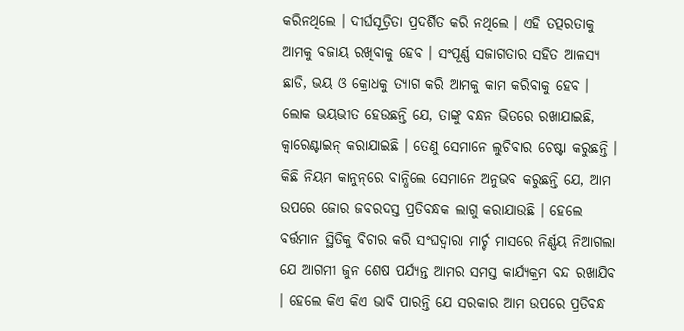କରିନଥିଲେ । ଦୀର୍ଘସୂତ୍ରିତା ପ୍ରଦର୍ଶିତ କରି ନଥିଲେ । ଏହି ତତ୍ପରତାକୁ ଆମକୁ ବଜାୟ ରଖିବାକୁ ହେବ । ସଂପୂର୍ଣ୍ଣ ସଜାଗତାର ସହିତ ଆଳସ୍ୟ ଛାଡି, ଭୟ ଓ କ୍ରୋଧକୁ ତ୍ୟାଗ କରି ଆମକୁ କାମ କରିବାକୁ ହେବ ।
ଲୋକ ଭୟଭୀତ ହେଉଛନ୍ତି ଯେ, ତାଙ୍କୁ ବନ୍ଧନ ଭିତରେ ରଖାଯାଇଛି, କ୍ୱାରେଣ୍ଟାଇନ୍ କରାଯାଇଛି । ତେଣୁ ସେମାନେ ଲୁଚିବାର ଚେଷ୍ଟା କରୁଛନ୍ତି । କିଛି ନିୟମ କାନୁନ୍‌ରେ ବାନ୍ଧିଲେ ସେମାନେ ଅନୁଭବ କରୁଛନ୍ତି ଯେ, ଆମ ଉପରେ ଜୋର ଜବରଦସ୍ତ ପ୍ରତିବନ୍ଧକ ଲାଗୁ କରାଯାଉଛି । ହେଲେ ବର୍ତ୍ତମାନ ସ୍ଥିତିକୁ ବିଚାର କରି ସଂଘଦ୍ୱାରା ମାର୍ଚ୍ଚ ମାସରେ ନିର୍ଣ୍ଣୟ ନିଆଗଲା ଯେ ଆଗମୀ ଜୁନ ଶେଷ ପର୍ଯ୍ୟନ୍ତ ଆମର ସମସ୍ତ କାର୍ଯ୍ୟକ୍ରମ ବନ୍ଦ ରଖାଯିବ । ହେଲେ କିଏ କିଏ ଭାବି ପାରନ୍ତି ଯେ ସରକାର ଆମ ଉପରେ ପ୍ରତିବନ୍ଧ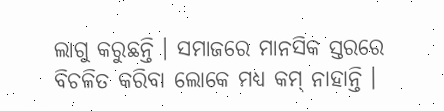ଲାଗୁ କରୁଛନ୍ତି । ସମାଜରେ ମାନସିକ ସ୍ତରରେ ବିଚଳିତ କରିବା ଲୋକେ ମଧ୍ୟ କମ୍ ନାହାନ୍ତି ।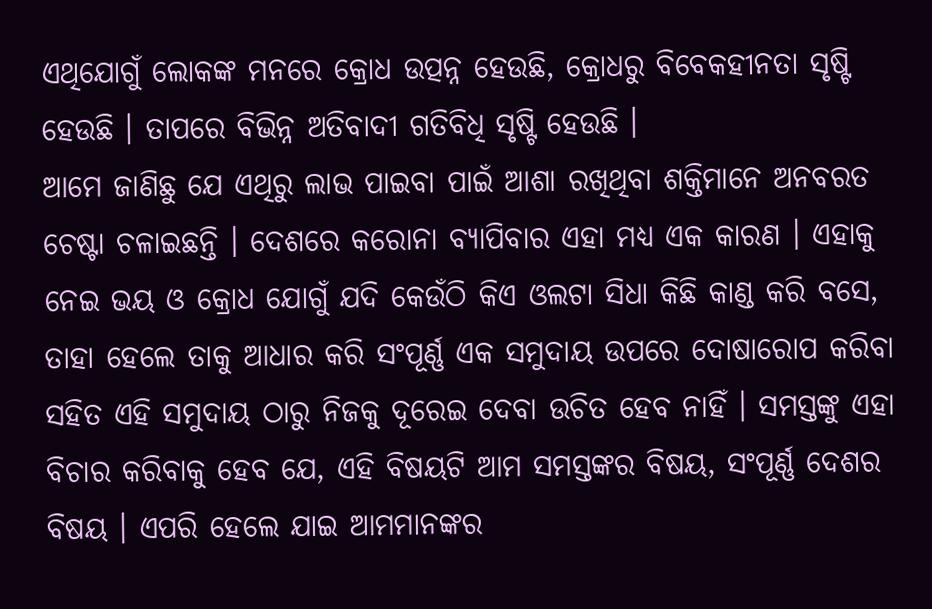ଏଥିଯୋଗୁଁ ଲୋକଙ୍କ ମନରେ କ୍ରୋଧ ଉତ୍ପନ୍ନ ହେଉଛି, କ୍ରୋଧରୁ ବିବେକହୀନତା ସୃଷ୍ଟି ହେଉଛି । ତାପରେ ବିଭିନ୍ନ ଅତିବାଦୀ ଗତିବିଧି ସୃଷ୍ଟି ହେଉଛି ।
ଆମେ ଜାଣିଛୁ ଯେ ଏଥିରୁ ଲାଭ ପାଇବା ପାଇଁ ଆଶା ରଖିଥିବା ଶକ୍ତିମାନେ ଅନବରତ ଚେଷ୍ଟା ଚଳାଇଛନ୍ତି । ଦେଶରେ କରୋନା ବ୍ୟାପିବାର ଏହା ମଧ୍ୟ ଏକ କାରଣ । ଏହାକୁ ନେଇ ଭୟ ଓ କ୍ରୋଧ ଯୋଗୁଁ ଯଦି କେଉଁଠି କିଏ ଓଲଟା ସିଧା କିଛି କାଣ୍ଡ କରି ବସେ, ତାହା ହେଲେ ତାକୁ ଆଧାର କରି ସଂପୂର୍ଣ୍ଣ ଏକ ସମୁଦାୟ ଉପରେ ଦୋଷାରୋପ କରିବା ସହିତ ଏହି ସମୁଦାୟ ଠାରୁ ନିଜକୁ ଦୂରେଇ ଦେବା ଉଚିତ ହେବ ନାହିଁ । ସମସ୍ତଙ୍କୁ ଏହା ବିଚାର କରିବାକୁ ହେବ ଯେ, ଏହି ବିଷୟଟି ଆମ ସମସ୍ତଙ୍କର ବିଷୟ, ସଂପୂର୍ଣ୍ଣ ଦେଶର ବିଷୟ । ଏପରି ହେଲେ ଯାଇ ଆମମାନଙ୍କର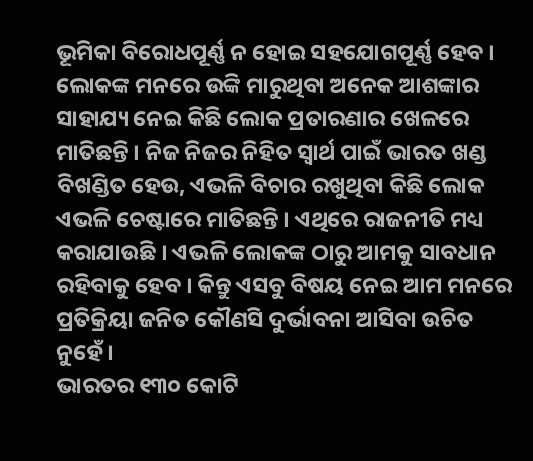ଭୂମିକା ବିରୋଧପୂର୍ଣ୍ଣ ନ ହୋଇ ସହଯୋଗପୂର୍ଣ୍ଣ ହେବ । ଲୋକଙ୍କ ମନରେ ଉଙ୍କି ମାରୁଥିବା ଅନେକ ଆଶଙ୍କାର ସାହାଯ୍ୟ ନେଇ କିଛି ଲୋକ ପ୍ରତାରଣାର ଖେଳରେ ମାତିଛନ୍ତି । ନିଜ ନିଜର ନିହିତ ସ୍ୱାର୍ଥ ପାଇଁ ଭାରତ ଖଣ୍ଡ ବିଖଣ୍ଡିତ ହେଉ, ଏଭଳି ବିଚାର ରଖୁଥିବା କିଛି ଲୋକ ଏଭଳି ଚେଷ୍ଟାରେ ମାତିଛନ୍ତି । ଏଥିରେ ରାଜନୀତି ମଧ୍ୟ କରାଯାଉଛି । ଏଭଳି ଲୋକଙ୍କ ଠାରୁ ଆମକୁ ସାବଧାନ ରହିବାକୁ ହେବ । କିନ୍ତୁ ଏସବୁ ବିଷୟ ନେଇ ଆମ ମନରେ ପ୍ରତିକ୍ରିୟା ଜନିତ କୌଣସି ଦୁର୍ଭାବନା ଆସିବା ଉଚିତ ନୁହେଁ ।
ଭାରତର ୧୩୦ କୋଟି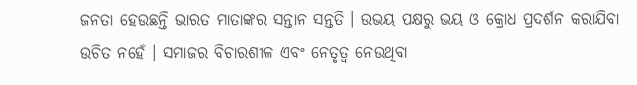ଜନତା ହେଉଛନ୍ତି ଭାରତ ମାତାଙ୍କର ସନ୍ତାନ ସନ୍ତତି । ଉଭୟ ପକ୍ଷରୁ ଭୟ ଓ କ୍ରୋଧ ପ୍ରଦର୍ଶନ କରାଯିବା ଉଚିତ ନହେଁ । ସମାଜର ବିଚାରଶୀଳ ଏବଂ ନେତୃତ୍ୱ ନେଉଥିବା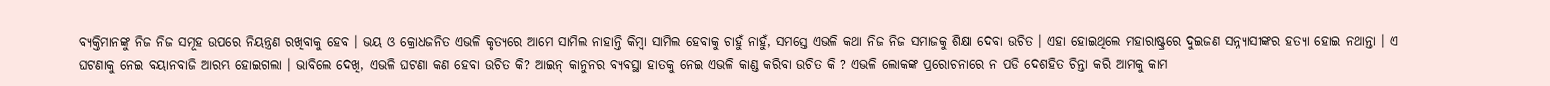ବ୍ୟକ୍ତିମାନଙ୍କୁ ନିଜ ନିଜ ସମୂହ ଉପରେ ନିୟନ୍ତ୍ରଣ ରଖିବାକୁ ହେବ । ଭୟ ଓ କ୍ରୋଧଜନିତ ଏଭଳି କୃତ୍ୟରେ ଆମେ ସାମିଲ ନାହାନ୍ତି କିମ୍ବା ସାମିଲ ହେବାକୁ ଚାହୁଁ ନାହୁଁ, ସମସ୍ତେ ଏଭଳି କଥା ନିଜ ନିଜ ସମାଜକୁ ଶିକ୍ଷା ଦେବା ଉଚିତ । ଏହା ହୋଇଥିଲେ ମହାରାଷ୍ଟ୍ରରେ ଦୁଇଜଣ ସନ୍ନ୍ୟାସୀଙ୍କର ହତ୍ୟା ହୋଇ ନଥାନ୍ତା । ଏ ଘଟଣାକୁ ନେଇ ବୟାନବାଜି ଆରମ୍ଭ ହୋଇଗଲା । ଭାବିଲେ ଦେଖି, ଏଭଳି ଘଟଣା କଣ ହେବା ଉଚିତ କି? ଆଇନ୍ କାନୁନର ବ୍ୟବସ୍ଥା ହାତକୁ ନେଇ ଏଭଳି କାଣ୍ଡ କରିବା ଉଚିତ କି ? ଏଭଳି ଲୋକଙ୍କ ପ୍ରରୋଚନାରେ ନ ପଡି ଦେଶହିତ ଚିନ୍ତା କରି ଆମକୁ କାମ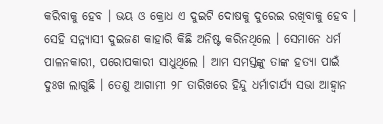କରିବାକୁ ହେବ । ଭୟ ଓ କ୍ରୋଧ ଏ ଦୁଇଟି ଦୋଷକୁ ଦୁରେଇ ରଖିବାକୁ ହେବ । ସେହି ସନ୍ନ୍ୟାସୀ ଦୁଇଜଣ କାହାରି କିଛି ଅନିଷ୍ଟ କରିନଥିଲେ । ସେମାନେ ଧର୍ମ ପାଳନକାରୀ, ପରୋପକାରୀ ସାଧୁଥିଲେ । ଆମ ସମସ୍ତଙ୍କୁ ତାଙ୍କ ହତ୍ୟା ପାଇଁ ଦୁଃଖ ଲାଗୁଛି । ତେଣୁ ଆଗାମୀ ୨୮ ତାରିଖରେ ହିନ୍ଦୁ ଧର୍ମାଚାର୍ଯ୍ୟ ସଭା ଆହ୍ୱାନ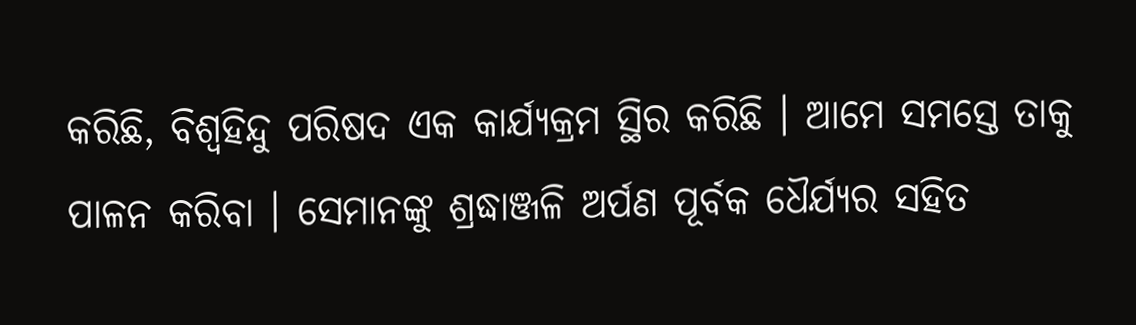କରିଛି, ବିଶ୍ୱହିନ୍ଦୁ ପରିଷଦ ଏକ କାର୍ଯ୍ୟକ୍ରମ ସ୍ଥିର କରିଛି । ଆମେ ସମସ୍ତେ ତାକୁ ପାଳନ କରିବା । ସେମାନଙ୍କୁ ଶ୍ରଦ୍ଧାଞ୍ଜଳି ଅର୍ପଣ ପୂର୍ବକ ଧୈର୍ଯ୍ୟର ସହିତ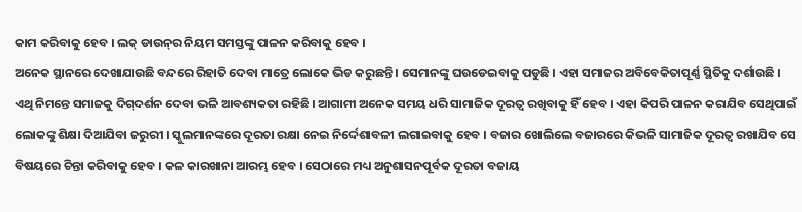କାମ କରିବାକୁ ହେବ । ଲକ୍ ଡାଉନ୍‌ର ନିୟମ ସମସ୍ତଙ୍କୁ ପାଳନ କରିବାକୁ ହେବ ।
ଅନେକ ସ୍ଥାନରେ ଦେଖାଯାଉଛି ବନ୍ଦରେ ରିହାତି ଦେବା ମାତ୍ରେ ଲୋକେ ଭିଡ କରୁଛନ୍ତି । ସେମାନଙ୍କୁ ଘଉଡେଇବାକୁ ପଡୁଛି । ଏହା ସମାଜର ଅବିବେକିତାପୂର୍ଣ୍ଣ ସ୍ଥିତିକୁ ଦର୍ଶାଉଛି । ଏଥି ନିମନ୍ତେ ସମାଜକୁ ଦିଗ୍‌ଦର୍ଶନ ଦେବା ଭଳି ଆବଶ୍ୟକତା ରହିଛି । ଆଗାମୀ ଅନେକ ସମୟ ଧରି ସାମାଜିକ ଦୂରତ୍ୱ ରଖିବାକୁ ହିଁ ହେବ । ଏହା କିପରି ପାଳନ କରାଯିବ ସେଥିପାଇଁ ଲୋକଙ୍କୁ ଶିକ୍ଷା ଦିଆଯିବା ଜରୁରୀ । ସ୍କୁଲମାନଙ୍କରେ ଦୂରତା ରକ୍ଷା ନେଇ ନିର୍ଦ୍ଦେଶାବଳୀ ଲଗାଇବାକୁ ହେବ । ବଜାର ଖୋଲିଲେ ବଜାରରେ କିଭଳି ସାମାଜିକ ଦୂରତ୍ୱ ରଖାଯିବ ସେ ବିଷୟରେ ଚିନ୍ତା କରିବାକୁ ହେବ । କଳ କାରଖାନା ଆରମ୍ଭ ହେବ । ସେଠାରେ ମଧ୍ୟ ଅନୁଶାସନପୂର୍ବକ ଦୂରତା ବଜାୟ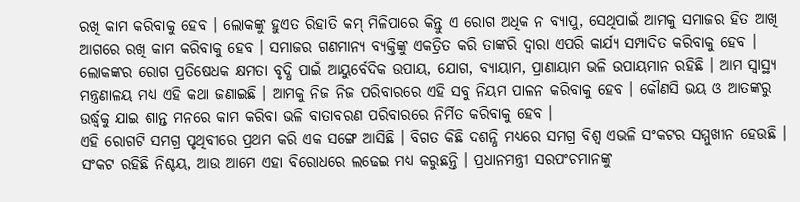ରଖି କାମ କରିବାକୁ ହେବ । ଲୋକଙ୍କୁ ହୁଏତ ରିହାତି କମ୍ ମିଳିପାରେ କିନ୍ତୁ ଏ ରୋଗ ଅଧିକ ନ ବ୍ୟାପୁ, ସେଥିପାଇଁ ଆମକୁ ସମାଜର ହିତ ଆଖି ଆଗରେ ରଖି କାମ କରିବାକୁ ହେବ । ସମାଜର ଗଣମାନ୍ୟ ବ୍ୟକ୍ତିଙ୍କୁ ଏକତ୍ରିତ କରି ତାଙ୍କରି ଦ୍ୱାରା ଏପରି କାର୍ଯ୍ୟ ସମ୍ପାଦିତ କରିବାକୁ ହେବ । ଲୋକଙ୍କର ରୋଗ ପ୍ରତିଷେଧକ କ୍ଷମତା ବୃଦ୍ଧି ପାଇଁ ଆୟୁର୍ବେଦିକ ଉପାୟ, ଯୋଗ, ବ୍ୟାୟାମ, ପ୍ରାଣାୟାମ ଭଳି ଉପାୟମାନ ରହିଛି । ଆମ ସ୍ୱାସ୍ଥ୍ୟ ମନ୍ତ୍ରଣାଳୟ ମଧ୍ୟ ଏହି କଥା ଜଣାଇଛି । ଆମକୁ ନିଜ ନିଜ ପରିବାରରେ ଏହି ସବୁ ନିୟମ ପାଳନ କରିବାକୁ ହେବ । କୌଣସି ଭୟ ଓ ଆତଙ୍କରୁ ଉର୍ଦ୍ଧ୍ୱକୁ ଯାଇ ଶାନ୍ତ ମନରେ କାମ କରିବା ଭଳି ବାତାବରଣ ପରିବାରରେ ନିର୍ମିତ କରିବାକୁ ହେବ ।
ଏହି ରୋଗଟି ସମଗ୍ର ପୃଥିବୀରେ ପ୍ରଥମ କରି ଏକ ସଙ୍ଗେ ଆସିଛି । ବିଗତ କିଛି ଦଶନ୍ଧି ମଧ୍ୟରେ ସମଗ୍ର ବିଶ୍ୱ ଏଭଳି ସଂକଟର ସମ୍ମୁଖୀନ ହେଉଛି । ସଂକଟ ରହିଛି ନିଶ୍ଚୟ, ଆଉ ଆମେ ଏହା ବିରୋଧରେ ଲଢେଇ ମଧ୍ୟ କରୁଛନ୍ତି । ପ୍ରଧାନମନ୍ତ୍ରୀ ସରପଂଚମାନଙ୍କୁ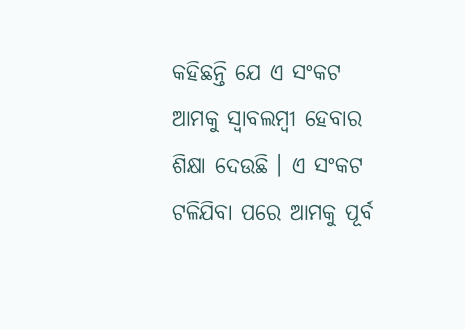କହିଛନ୍ତି ଯେ ଏ ସଂକଟ ଆମକୁ ସ୍ୱାବଲମ୍ବୀ ହେବାର ଶିକ୍ଷା ଦେଉଛି । ଏ ସଂକଟ ଟଳିଯିବା ପରେ ଆମକୁ ପୂର୍ବ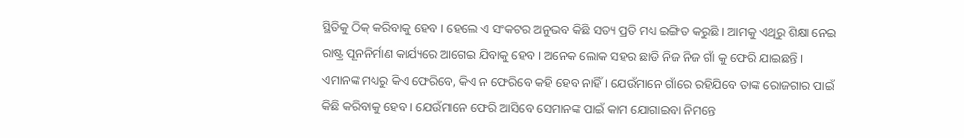ସ୍ଥିତିକୁ ଠିକ୍ କରିବାକୁ ହେବ । ହେଲେ ଏ ସଂକଟର ଅନୁଭବ କିଛି ସତ୍ୟ ପ୍ରତି ମଧ୍ୟ ଇଙ୍ଗିତ କରୁଛି । ଆମକୁ ଏଥିରୁ ଶିକ୍ଷା ନେଇ ରାଷ୍ଟ୍ର ପୂନନିର୍ମାଣ କାର୍ଯ୍ୟରେ ଆଗେଇ ଯିବାକୁ ହେବ । ଅନେକ ଲୋକ ସହର ଛାଡି ନିଜ ନିଜ ଗାଁ କୁ ଫେରି ଯାଇଛନ୍ତି । ଏମାନଙ୍କ ମଧ୍ୟରୁ କିଏ ଫେରିବେ, କିଏ ନ ଫେରିବେ କହି ହେବ ନାହିଁ । ଯେଉଁମାନେ ଗାଁରେ ରହିଯିବେ ତାଙ୍କ ରୋଜଗାର ପାଇଁ କିଛି କରିବାକୁ ହେବ । ଯେଉଁମାନେ ଫେରି ଆସିବେ ସେମାନଙ୍କ ପାଇଁ କାମ ଯୋଗାଇବା ନିମନ୍ତେ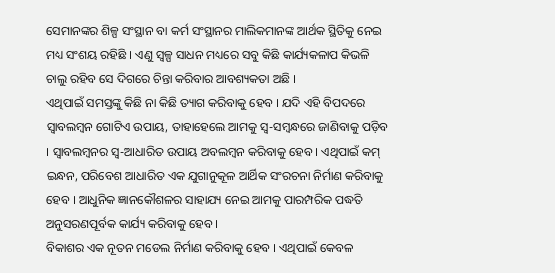ସେମାନଙ୍କର ଶିଳ୍ପ ସଂସ୍ଥାନ ବା କର୍ମ ସଂସ୍ଥାନର ମାଲିକମାନଙ୍କ ଆର୍ଥକ ସ୍ଥିତିକୁ ନେଇ ମଧ୍ୟ ସଂଶୟ ରହିଛି । ଏଣୁ ସ୍ୱଳ୍ପ ସାଧନ ମଧ୍ୟରେ ସବୁ କିଛି କାର୍ଯ୍ୟକଳାପ କିଭଳି ଚାଲୁ ରହିବ ସେ ଦିଗରେ ଚିନ୍ତା କରିବାର ଆବଶ୍ୟକତା ଅଛି ।
ଏଥିପାଇଁ ସମସ୍ତଙ୍କୁ କିଛି ନା କିଛି ତ୍ୟାଗ କରିବାକୁ ହେବ । ଯଦି ଏହି ବିପଦରେ ସ୍ୱାବଲମ୍ବନ ଗୋଟିଏ ଉପାୟ, ତାହାହେଲେ ଆମକୁ ସ୍ୱ-ସମ୍ବନ୍ଧରେ ଜାଣିବାକୁ ପଡ଼ିବ । ସ୍ୱାବଲମ୍ବନର ସ୍ୱ-ଆଧାରିତ ଉପାୟ ଅବଲମ୍ବନ କରିବାକୁ ହେବ । ଏଥିପାଇଁ କମ୍ ଇନ୍ଧନ, ପରିବେଶ ଆଧାରିତ ଏକ ଯୁଗାନୁକୂଳ ଆର୍ଥିକ ସଂରଚନା ନିର୍ମାଣ କରିବାକୁ ହେବ । ଆଧୁନିକ ଜ୍ଞାନକୌଶଳର ସାହାଯ୍ୟ ନେଇ ଆମକୁ ପାରମ୍ପରିକ ପଦ୍ଧତି ଅନୁସରଣପୂର୍ବକ କାର୍ଯ୍ୟ କରିବାକୁ ହେବ ।
ବିକାଶର ଏକ ନୂତନ ମଡେଲ ନିର୍ମାଣ କରିବାକୁ ହେବ । ଏଥିପାଇଁ କେବଳ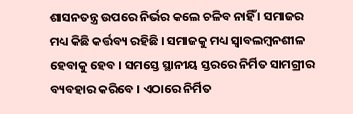ଶାସନତନ୍ତ୍ର ଉପରେ ନିର୍ଭର କଲେ ଚଳିବ ନାହିଁ । ସମାଜର ମଧ୍ୟ କିଛି କର୍ତ୍ତବ୍ୟ ରହିଛି । ସମାଜକୁ ମଧ୍ୟ ସ୍ୱାବଲମ୍ବନଶୀଳ ହେବାକୁ ହେବ । ସମସ୍ତେ ସ୍ଥାନୀୟ ସ୍ତରରେ ନିର୍ମିତ ସାମଗ୍ରୀର ବ୍ୟବହାର କରିବେ । ଏଠାରେ ନିର୍ମିତ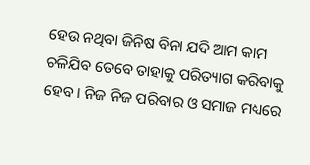ହେଉ ନଥିବା ଜିନିଷ ବିନା ଯଦି ଆମ କାମ ଚଳିଯିବ ତେବେ ତାହାକୁ ପରିତ୍ୟାଗ କରିବାକୁ ହେବ । ନିଜ ନିଜ ପରିବାର ଓ ସମାଜ ମଧ୍ୟରେ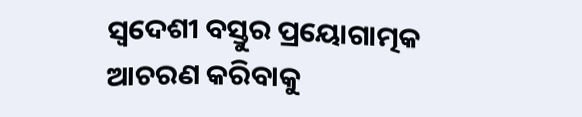ସ୍ୱଦେଶୀ ବସ୍ତୁର ପ୍ରୟୋଗାତ୍ମକ ଆଚରଣ କରିବାକୁ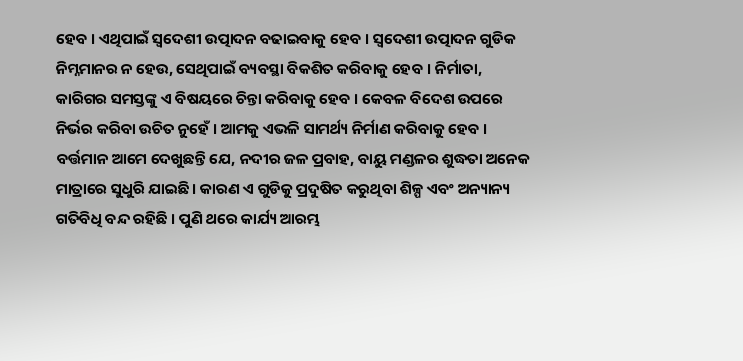ହେବ । ଏଥିପାଇଁ ସ୍ୱଦେଶୀ ଉତ୍ପାଦନ ବଢାଇବାକୁ ହେବ । ସ୍ୱଦେଶୀ ଉତ୍ପାଦନ ଗୁଡିକ ନିମ୍ନମାନର ନ ହେଉ, ସେଥିପାଇଁ ବ୍ୟବସ୍ଥା ବିକଶିତ କରିବାକୁ ହେବ । ନିର୍ମାତା, କାରିଗର ସମସ୍ତଙ୍କୁ ଏ ବିଷୟରେ ଚିନ୍ତା କରିବାକୁ ହେବ । କେବଳ ବିଦେଶ ଉପରେ ନିର୍ଭର କରିବା ଉଚିତ ନୁହେଁ । ଆମକୁ ଏଭଳି ସାମର୍ଥ୍ୟ ନିର୍ମାଣ କରିବାକୁ ହେବ ।
ବର୍ତ୍ତମାନ ଆମେ ଦେଖୁଛନ୍ତି ଯେ, ନଦୀର ଜଳ ପ୍ରବାହ, ବାୟୁ ମଣ୍ଡଳର ଶୁଦ୍ଧତା ଅନେକ ମାତ୍ରାରେ ସୁଧୁରି ଯାଇଛି । କାରଣ ଏ ଗୁଡିକୁ ପ୍ରଦୁଷିତ କରୁଥିବା ଶିଳ୍ପ ଏବଂ ଅନ୍ୟାନ୍ୟ ଗତିବିଧି ବନ୍ଦ ରହିଛି । ପୁଣି ଥରେ କାର୍ଯ୍ୟ ଆରମ୍ଭ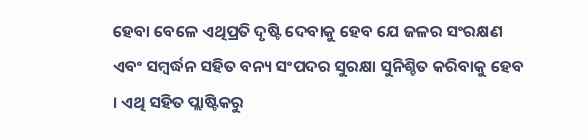ହେବା ବେଳେ ଏଥିପ୍ରତି ଦୃଷ୍ଟି ଦେବାକୁ ହେବ ଯେ ଜଳର ସଂରକ୍ଷଣ ଏବଂ ସମ୍ବର୍ଦ୍ଧନ ସହିତ ବନ୍ୟ ସଂପଦର ସୁରକ୍ଷା ସୁନିଶ୍ଚିତ କରିବାକୁ ହେବ । ଏଥି ସହିତ ପ୍ଲାଷ୍ଟିକରୁ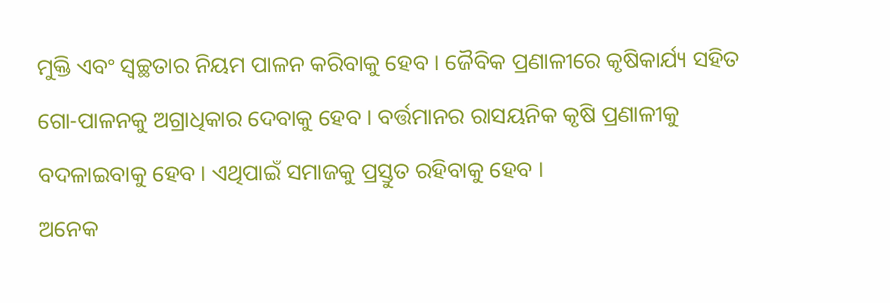ମୁକ୍ତି ଏବଂ ସ୍ୱଚ୍ଛତାର ନିୟମ ପାଳନ କରିବାକୁ ହେବ । ଜୈବିକ ପ୍ରଣାଳୀରେ କୃଷିକାର୍ଯ୍ୟ ସହିତ ଗୋ-ପାଳନକୁ ଅଗ୍ରାଧିକାର ଦେବାକୁ ହେବ । ବର୍ତ୍ତମାନର ରାସୟନିକ କୃଷି ପ୍ରଣାଳୀକୁ ବଦଳାଇବାକୁ ହେବ । ଏଥିପାଇଁ ସମାଜକୁ ପ୍ରସ୍ତୁତ ରହିବାକୁ ହେବ ।
ଅନେକ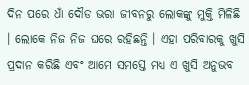ଦିନ ପରେ ଧାଁ ଦୌଡ ଭରା ଜୀବନରୁ ଲୋକଙ୍କୁ ମୁକ୍ତି ମିଳିଛି । ଲୋକେ ନିଜ ନିଜ ଘରେ ରହିଛନ୍ତି । ଏହା ପରିବାରକୁ ଖୁସି ପ୍ରଦାନ କରିଛି ଏବଂ ଆମେ ସମସ୍ତେ ମଧ୍ୟ ଏ ଖୁସି ଅନୁଭବ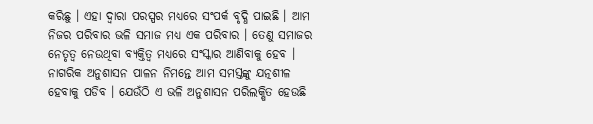କରିଛୁ । ଏହା ଦ୍ୱାରା ପରସ୍ପର ମଧ୍ୟରେ ସଂପର୍କ ବୃଦ୍ଧି ପାଇଛି । ଆମ ନିଜର ପରିବାର ଭଳି ସମାଜ ମଧ୍ୟ ଏକ ପରିବାର । ତେଣୁ ସମାଜର ନେତୃତ୍ୱ ନେଉଥିବା ବ୍ୟକ୍ତିତ୍ୱ ମଧ୍ୟରେ ସଂସ୍କାର ଆଣିବାକୁ ହେବ । ନାଗରିକ ଅନୁଶାସନ ପାଳନ ନିମନ୍ତେ ଆମ ସମସ୍ତଙ୍କୁ ଯତ୍ନଶୀଳ ହେବାକୁ ପଡିବ । ଯେଉଁଠି ଏ ଭଳି ଅନୁଶାସନ ପରିଲକ୍ଷିତ ହେଉଛି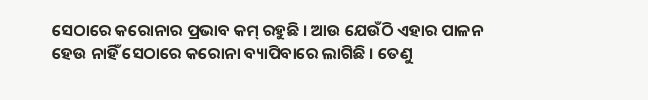ସେଠାରେ କରୋନାର ପ୍ରଭାବ କମ୍ ରହୁଛି । ଆଉ ଯେଉଁଠି ଏହାର ପାଳନ ହେଉ ନାହିଁ ସେଠାରେ କରୋନା ବ୍ୟାପିବାରେ ଲାଗିଛି । ତେଣୁ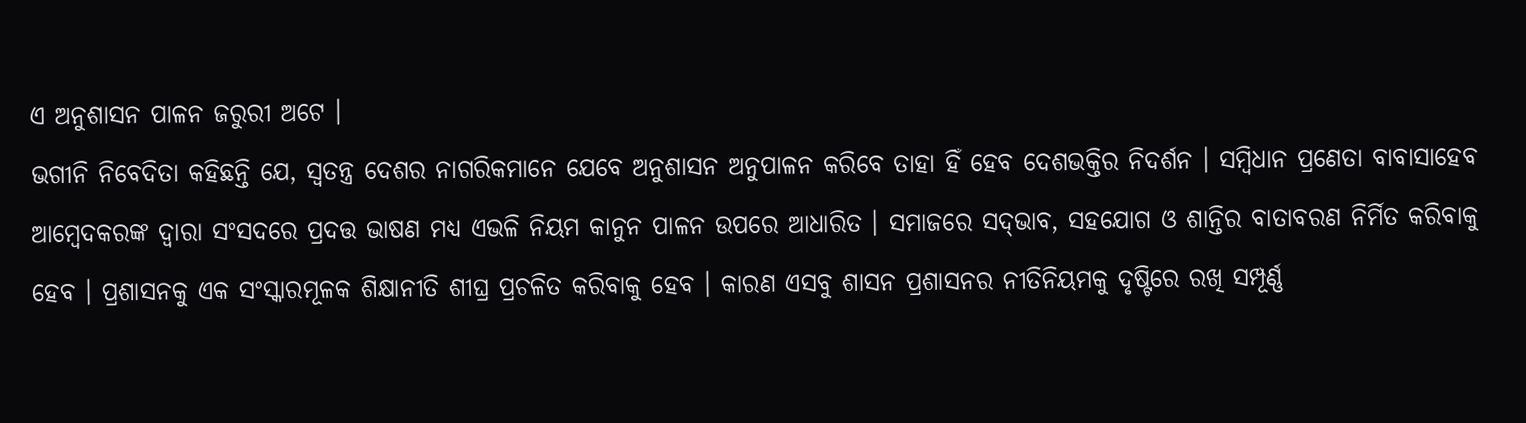ଏ ଅନୁଶାସନ ପାଳନ ଜରୁରୀ ଅଟେ ।
ଭଗୀନି ନିବେଦିତା କହିଛନ୍ତି ଯେ, ସ୍ୱତନ୍ତ୍ର ଦେଶର ନାଗରିକମାନେ ଯେବେ ଅନୁଶାସନ ଅନୁପାଳନ କରିବେ ତାହା ହିଁ ହେବ ଦେଶଭକ୍ତିର ନିଦର୍ଶନ । ସମ୍ବିଧାନ ପ୍ରଣେତା ବାବାସାହେବ ଆମ୍ବେଦକରଙ୍କ ଦ୍ୱାରା ସଂସଦରେ ପ୍ରଦତ୍ତ ଭାଷଣ ମଧ୍ୟ ଏଭଳି ନିୟମ କାନୁନ ପାଳନ ଉପରେ ଆଧାରିତ । ସମାଜରେ ସଦ୍‌ଭାବ, ସହଯୋଗ ଓ ଶାନ୍ତିର ବାତାବରଣ ନିର୍ମିତ କରିବାକୁ ହେବ । ପ୍ରଶାସନକୁ ଏକ ସଂସ୍କାରମୂଳକ ଶିକ୍ଷାନୀତି ଶୀଘ୍ର ପ୍ରଚଳିତ କରିବାକୁ ହେବ । କାରଣ ଏସବୁ ଶାସନ ପ୍ରଶାସନର ନୀତିନିୟମକୁ ଦୃଷ୍ଟିରେ ରଖି ସମ୍ପୂର୍ଣ୍ଣ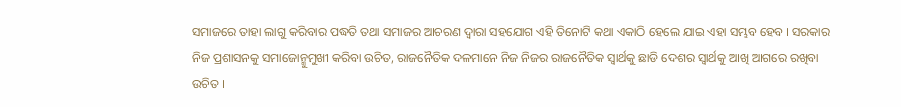ସମାଜରେ ତାହା ଲାଗୁ କରିବାର ପଦ୍ଧତି ତଥା ସମାଜର ଆଚରଣ ଦ୍ୱାରା ସହଯୋଗ ଏହି ତିନୋଟି କଥା ଏକାଠି ହେଲେ ଯାଇ ଏହା ସମ୍ଭବ ହେବ । ସରକାର ନିଜ ପ୍ରଶାସନକୁ ସମାଜୋନ୍ମୁମୁଖୀ କରିବା ଉଚିତ, ରାଜନୈତିକ ଦଳମାନେ ନିଜ ନିଜର ରାଜନୈତିକ ସ୍ୱାର୍ଥକୁ ଛାଡି ଦେଶର ସ୍ୱାର୍ଥକୁ ଆଖି ଆଗରେ ରଖିବା ଉଚିତ ।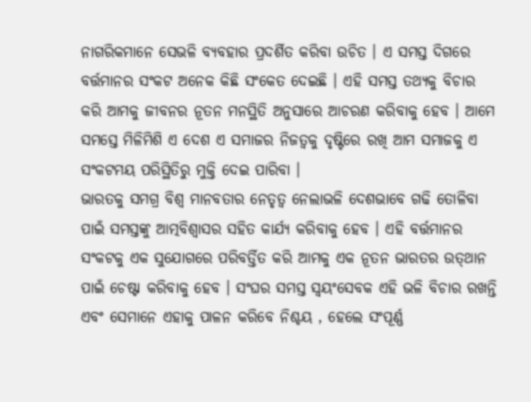ନାଗରିକମାନେ ସେଭଳି ବ୍ୟବହାର ପ୍ରଦର୍ଶିତ କରିବା ଉଚିତ । ଏ ସମସ୍ତ ଦିଗରେ ବର୍ତ୍ତମାନର ସଂକଟ ଅନେକ କିଛି ସଂକେତ ଦେଇଛି । ଏହି ସମସ୍ତ ତଥ୍ୟକୁ ବିଚାର କରି ଆମକୁ ଜୀବନର ନୂତନ ମନସ୍ଥିତି ଅନୁସାରେ ଆଚରଣ କରିବାକୁ ହେବ । ଆମେ ସମସ୍ତେ ମିଳିମିଶି ଏ ଦେଶ ଏ ସମାଜର ନିଜତ୍ୱକୁ ଦୃଷ୍ଟିରେ ରଖି ଆମ ସମାଜକୁ ଏ ସଂକଟମୟ ପରିସ୍ଥିତିରୁ ମୁକ୍ତି ଦେଇ ପାରିବା ।
ଭାରତକୁ ସମଗ୍ର ବିଶ୍ୱ ମାନବତାର ନେତୃତ୍ୱ ନେଲାଭଳି ଦେଶଭାବେ ଗଢି ତୋଳିବା ପାଇଁ ସମସ୍ତଙ୍କୁ ଆତ୍ମବିଶ୍ୱାସର ସହିତ କାର୍ଯ୍ୟ କରିବାକୁ ହେବ । ଏହି ବର୍ତ୍ତମାନର ସଂକଟକୁ ଏକ ସୁଯୋଗରେ ପରିବର୍ତ୍ତିତ କରି ଆମକୁ ଏକ ନୂତନ ଭାରତର ଉତ୍‌ଥାନ ପାଇଁ ଚେଷ୍ଟା କରିବାକୁ ହେବ । ସଂଘର ସମସ୍ତ ସ୍ୱୟଂସେବକ ଏହି ଭଳି ବିଚାର ରଖନ୍ତି ଏବଂ ସେମାନେ ଏହାକୁ ପାଳନ କରିବେ ନିଶ୍ଚୟ , ହେଲେ ସଂପୂର୍ଣ୍ଣ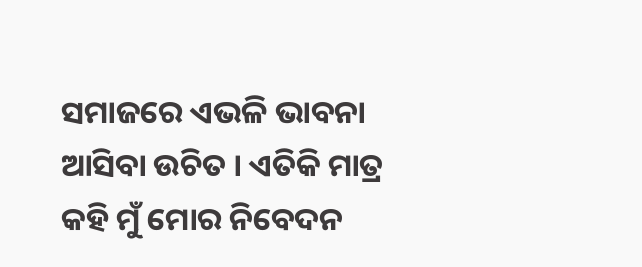ସମାଜରେ ଏଭଳି ଭାବନା ଆସିବା ଉଚିତ । ଏତିକି ମାତ୍ର କହି ମୁଁ ମୋର ନିବେଦନ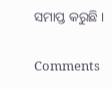ସମାପ୍ତ କରୁଛି ।

Comments